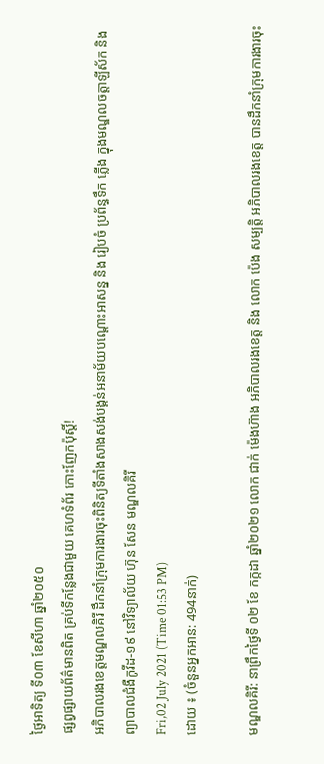ថ្ងៃអាទិត្យ ទី០៣ ខែសីហា ឆ្នាំ២០៥០
ផ្សព្វផ្សាយព័ត៌មានពិត គ្រប់ទីកន្លែងជាមួយ គេហទំព័រ កោះញែកប៉ុស្តិ៍!
អភិបាលរងខេត្តមណ្ឌលគិរី ដឹកនាំក្រុមការងារចុះពិនិត្យទីតាំងសាងសង់បង្គន់អនាម័យបណ្តោះអាសន្ន និង រៀបចំ ប្រព័ន្ធទឹក ភ្លើង ក្នុងមណ្ឌលចត្តាឡីស័ក និង ព្យាបាលជំងឺកូវីដ-១៩ នៅវិទ្យាល័យ ហ៊ុន សែន មណ្ឌលគិរី
Fri,02 July 2021 (Time 01:53 PM)
ដោយ ៖ (ចំនួនអ្នកអាន: 494នាក់)

មណ្ឌលគិរី: នាព្រឹកថ្ងៃទី ០២ ខែ កក្កដា ឆ្នាំ២០២១ លោក ជាក់ ម៉េងហ៊ាង អភិបាលរងខេត្ត និង លោក ប៉េង សម្បត្តិ អភិបាលរងខេត្ត បានដឹកនាំក្រុមការងារចុះ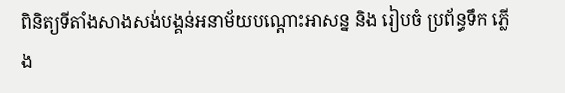ពិនិត្យទីតាំងសាងសង់បង្គន់អនាម័យបណ្តោះអាសន្ន និង រៀបចំ ប្រព័ន្ធទឹក ភ្លើង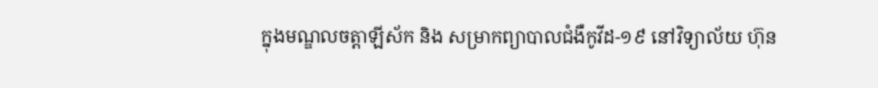ក្នុងមណ្ឌលចត្តាឡីស័ក និង សម្រាកព្យាបាលជំងឺកូវីដ-១៩ នៅវិទ្យាល័យ ហ៊ុន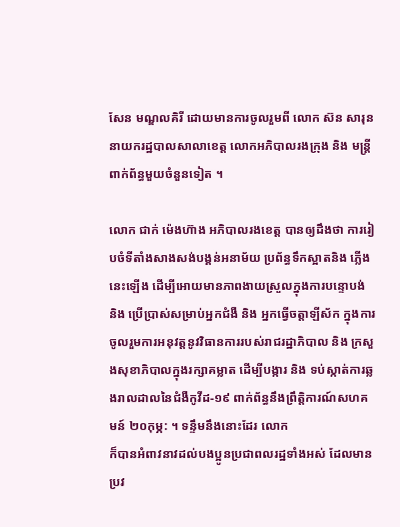សែន មណ្ឌលគិរី ដោយមានការចូលរួមពី លោក ស៊ន សារុន នាយករដ្ឋបាលសាលាខេត្ត លោកអភិបាលរងក្រុង និង មន្ត្រីពាក់ព័ន្ធមួយចំនួនទៀត ។

លោក ជាក់ ម៉េងហ៊ាង អភិបាលរងខេត្ត បានឲ្យដឹងថា ការរៀបចំទីតាំងសាងសង់បង្គន់អនាម័យ ប្រព័ន្ធទឹកស្អាតនិង ភ្លើងនេះឡើង ដើម្បីអោយមានភាពងាយស្រួលក្នុងការបន្ទោបង់ និង ប្រើប្រាស់សម្រាប់អ្នកជំងឺ និង អ្នកធ្វើចត្តាឡីស័ក ក្នុងការចូលរួមការអនុវត្តនូវវិធានការរបស់រាជរដ្ឋាភិបាល និង ក្រសួងសុខាភិបាលក្នុងរក្សាគម្លាត ដើម្បីបង្ការ និង ទប់ស្កាត់ការឆ្លងរាលដាលនៃជំងឺកូវីដ-១៩ ពាក់ព័ន្ធនឹងព្រឹត្តិការណ៍សហគមន៍ ២០កុម្ភ: ។ ទន្ទឹមនឹងនោះដែរ លោក
ក៏បានអំពាវនាវដល់បងប្អូនប្រជាពលរដ្ឋទាំងអស់ ដែលមានប្រវ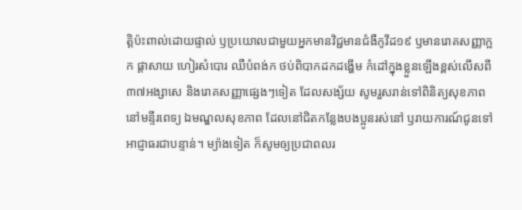ត្តិប៉ះពាល់ដោយផ្ទាល់ ឫប្រយោលជាមួយអ្នកមានវិជ្ជមានជំងឺកូវីដ១៩ ឫមានរោគសញ្ញាក្អក ផ្តាសាយ ហៀរសំបោរ ឈឺបំពង់ក ថប់ពិបាកដកដង្ហើម កំដៅក្នុងខ្លួនឡើងខ្ពស់លើសពី ៣៧អង្សាសេ និងរោគសញ្ញាផ្សេងៗទៀត ដែលសង្ស័យ សូមរួសរាន់ទៅពិនិត្យសុខភាពនៅមន្ទីរពេទ្យ ឯមណ្ឌលសុខភាព ដែលនៅជិតកន្លែងបងប្អូនរស់នៅ ឫរាយការណ៍ជូនទៅអាជ្ញាធរជាបន្ទាន់។ ម្យ៉ាងទៀត ក៏សូមឲ្យប្រជាពលរ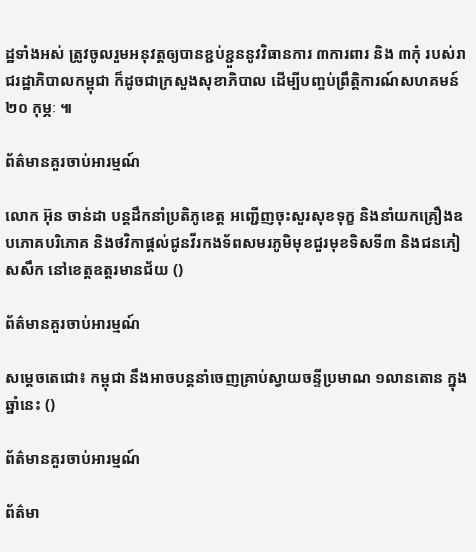ដ្ឋទាំងអស់ ត្រូវចូលរួមអនុវត្តឲ្យបានខ្ជប់ខ្ជួននូវវិធានការ ៣ការពារ និង ៣កុំ របស់រាជរដ្ឋាភិបាលកម្ពុជា ក៏ដូចជាក្រសួងសុខាភិបាល ដើម្បីបញ្ចប់ព្រឹត្តិការណ៍សហគមន៍ ២០ កុម្ភៈ ៕

ព័ត៌មានគួរចាប់អារម្មណ៍

លោក អ៊ុន ចាន់ដា បន្តដឹកនាំប្រតិភូខេត្ត អញ្ជើញចុះសួរសុខទុក្ខ និងនាំយកគ្រឿងឧបភោគបរិភោគ និងថវិកាផ្តល់ជូនវីរកងទ័ពសមរភូមិមុខជួរមុខទិសទី៣ និងជនភៀសសឹក នៅខេត្តឧត្តរមានជ័យ ()

ព័ត៌មានគួរចាប់អារម្មណ៍

សម្ដេចតេជោ៖ កម្ពុជា នឹងអាចបន្តនាំចេញគ្រាប់ស្វាយចន្ទីប្រមាណ ១លានតោន ក្នុងឆ្នាំនេះ ()

ព័ត៌មានគួរចាប់អារម្មណ៍

ព័ត៌មា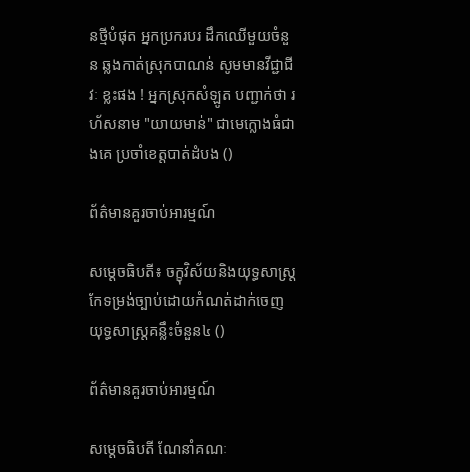នថ្មីបំផុត អ្នកប្រករបរ ដឹកឈើមួយចំនួន ឆ្លងកាត់ស្រុកបាណន់ សូមមានវីជ្ជាជីវៈ ខ្លះផង ! អ្នកស្រុកសំឡូត បញ្ជាក់ថា រហ័សនាម "យាយមាន់" ជាមេក្លោងធំជាងគេ ប្រចាំខេត្តបាត់ដំបង ()

ព័ត៌មានគួរចាប់អារម្មណ៍

សម្ដេចធិបតី៖ ចក្ខុវិស័យនិងយុទ្ធសាស្ត្រកែទម្រង់ច្បាប់ដោយកំណត់ដាក់ចេញយុទ្ធសាស្ត្រគន្លឹះចំនួន៤ ()

ព័ត៌មានគួរចាប់អារម្មណ៍

សម្ដេចធិបតី ណែនាំគណៈ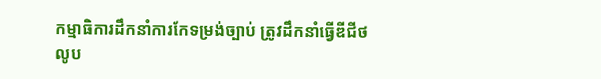កម្មាធិការដឹកនាំការកែទម្រង់ច្បាប់ ត្រូវដឹកនាំធ្វើឌីជីថលូប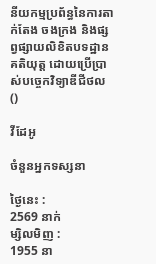នីយកម្មប្រព័ន្ធនៃការតាក់តែង ចងក្រង និងផ្សព្វផ្សាយលិខិតបទដ្ឋានគតិយុត្ត ដោយប្រើប្រាស់បច្ចេកវិទ្យាឌីជីថល ()

វីដែអូ

ចំនួនអ្នកទស្សនា

ថ្ងៃនេះ :
2569 នាក់
ម្សិលមិញ :
1955 នា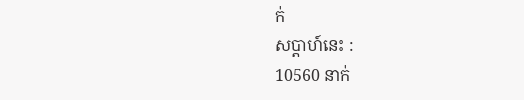ក់
សប្តាហ៍នេះ :
10560 នាក់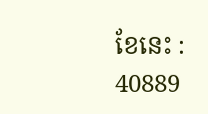ខែនេះ :
40889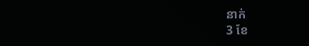នាក់
3 ខែ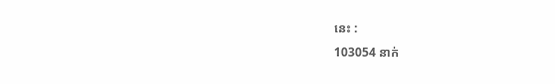នេះ :
103054 នាក់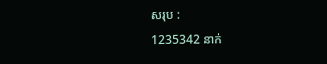សរុប :
1235342 នាក់